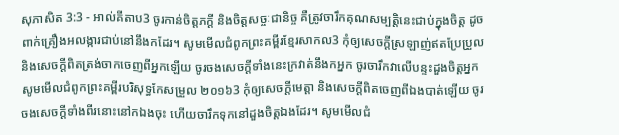សុភាសិត 3:3 - អាល់គីតាប3 ចូរកាន់ចិត្តភក្ដី និងចិត្តសច្ចៈជានិច្ច គឺត្រូវចារឹកគុណសម្បត្តិនេះជាប់ក្នុងចិត្ត ដូចពាក់គ្រឿងអលង្ការជាប់នៅនឹងកដែរ។ សូមមើលជំពូកព្រះគម្ពីរខ្មែរសាកល3 កុំឲ្យសេចក្ដីស្រឡាញ់ឥតប្រែប្រួល និងសេចក្ដីពិតត្រង់ចាកចេញពីអ្នកឡើយ ចូរចងសេចក្ដីទាំងនេះក្រវាត់នឹងកអ្នក ចូរចារឹកវាលើបន្ទះដួងចិត្តអ្នក សូមមើលជំពូកព្រះគម្ពីរបរិសុទ្ធកែសម្រួល ២០១៦3 កុំឲ្យសេចក្ដីមេត្តា និងសេចក្ដីពិតចេញពីឯងបាត់ឡើយ ចូរចងសេចក្ដីទាំងពីរនោះនៅកឯងចុះ ហើយចារឹកទុកនៅដួងចិត្តឯងដែរ។ សូមមើលជំ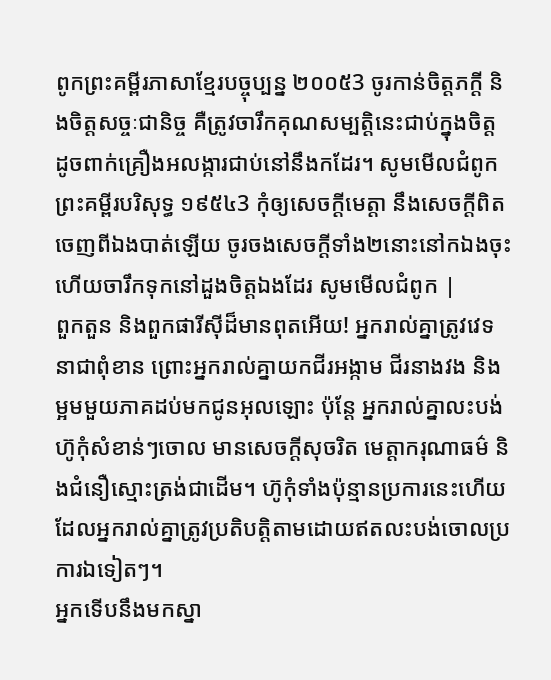ពូកព្រះគម្ពីរភាសាខ្មែរបច្ចុប្បន្ន ២០០៥3 ចូរកាន់ចិត្តភក្ដី និងចិត្តសច្ចៈជានិច្ច គឺត្រូវចារឹកគុណសម្បត្តិនេះជាប់ក្នុងចិត្ត ដូចពាក់គ្រឿងអលង្ការជាប់នៅនឹងកដែរ។ សូមមើលជំពូកព្រះគម្ពីរបរិសុទ្ធ ១៩៥៤3 កុំឲ្យសេចក្ដីមេត្តា នឹងសេចក្ដីពិតចេញពីឯងបាត់ឡើយ ចូរចងសេចក្ដីទាំង២នោះនៅកឯងចុះ ហើយចារឹកទុកនៅដួងចិត្តឯងដែរ សូមមើលជំពូក |
ពួកតួន និងពួកផារីស៊ីដ៏មានពុតអើយ! អ្នករាល់គ្នាត្រូវវេទនាជាពុំខាន ព្រោះអ្នករាល់គ្នាយកជីរអង្កាម ជីរនាងវង និងម្អមមួយភាគដប់មកជូនអុលឡោះ ប៉ុន្ដែ អ្នករាល់គ្នាលះបង់ហ៊ូកុំសំខាន់ៗចោល មានសេចក្ដីសុចរិត មេត្ដាករុណាធម៌ និងជំនឿស្មោះត្រង់ជាដើម។ ហ៊ូកុំទាំងប៉ុន្មានប្រការនេះហើយ ដែលអ្នករាល់គ្នាត្រូវប្រតិបត្ដិតាមដោយឥតលះបង់ចោលប្រការឯទៀតៗ។
អ្នកទើបនឹងមកស្នា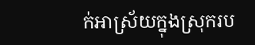ក់អាស្រ័យក្នុងស្រុករប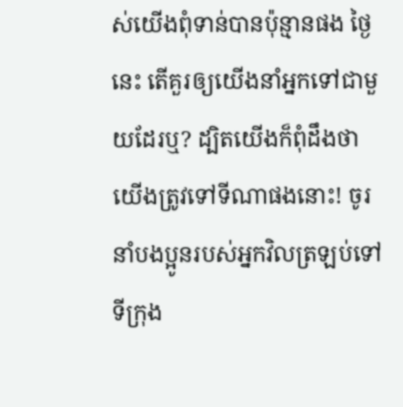ស់យើងពុំទាន់បានប៉ុន្មានផង ថ្ងៃនេះ តើគួរឲ្យយើងនាំអ្នកទៅជាមួយដែរឬ? ដ្បិតយើងក៏ពុំដឹងថា យើងត្រូវទៅទីណាផងនោះ! ចូរនាំបងប្អូនរបស់អ្នកវិលត្រឡប់ទៅទីក្រុង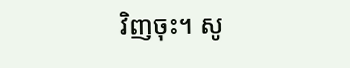វិញចុះ។ សូ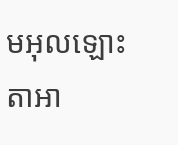មអុលឡោះតាអា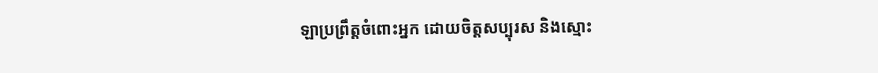ឡាប្រព្រឹត្តចំពោះអ្នក ដោយចិត្តសប្បុរស និងស្មោះ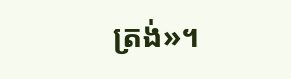ត្រង់»។